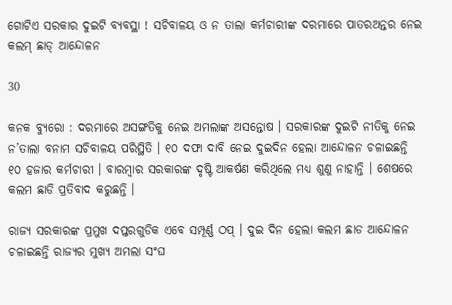ଗୋଟିଏ ସରକାର ଦୁଇଟି ବ୍ୟବସ୍ଥା ! ସଚିବାଳୟ ଓ ନ ତାଲା କର୍ମଚାରୀଙ୍କ ଦରମାରେ ପାତରଅନ୍ତର ନେଇ କଲମ୍ ଛାଡ୍ ଆନ୍ଦୋଳନ

30

କନକ ବ୍ୟୁରୋ : ଦରମାରେ ଅସଙ୍ଗତିକୁ ନେଇ ଅମଲାଙ୍କ ଅସନ୍ତୋଷ । ସରକାରଙ୍କ ଦୁଇଟି ନୀତିକୁ ନେଇ ନ’ତାଲା ବନାମ ସଚିବାଳୟ ପରିସ୍ଥିତି । ୧୦ ଦଫା ଦାବି ନେଇ ଦୁଇଦିନ ହେଲା ଆନ୍ଦୋଳନ ଚଳାଇଛନ୍ତି ୧୦ ହଜାର କର୍ମଚାରୀ । ବାରମ୍ବାର ସରକାରଙ୍କ ଦୃଷ୍ଟି ଆକର୍ଷଣ କରିଥିଲେ ମଧ୍ୟ ଶୁଣୁ ନାହାନ୍ତି । ଶେଷରେ କଲମ ଛାଡି ପ୍ରତିବାଦ କରୁଛନ୍ତି ।

ରାଜ୍ୟ ସରକାରଙ୍କ ପ୍ରମୁଖ ଦପ୍ତରଗୁଡିକ ଏବେ ସମ୍ପୂର୍ଣ୍ଣ ଠପ୍ । ଦୁଇ ଦିନ ହେଲା କଲମ ଛାଡ ଆନ୍ଦୋଳନ ଚଳାଇଛନ୍ତି ରାଜ୍ୟର ମୁଖ୍ୟ ଅମଲା ସଂଘ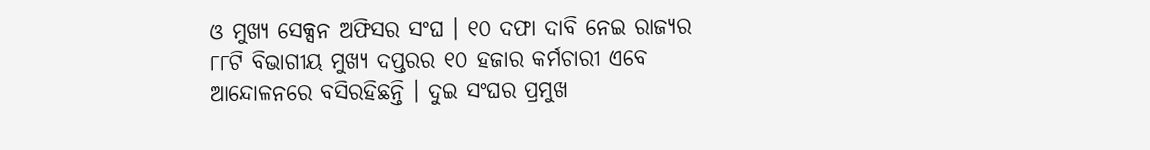ଓ ମୁଖ୍ୟ ସେକ୍ସନ ଅଫିସର ସଂଘ । ୧୦ ଦଫା ଦାବି ନେଇ ରାଜ୍ୟର ୮୮ଟି ବିଭାଗୀୟ ମୁଖ୍ୟ ଦପ୍ତରର ୧୦ ହଜାର କର୍ମଚାରୀ ଏବେ ଆନ୍ଦୋଳନରେ ବସିରହିଛନ୍ତି । ଦୁଇ ସଂଘର ପ୍ରମୁଖ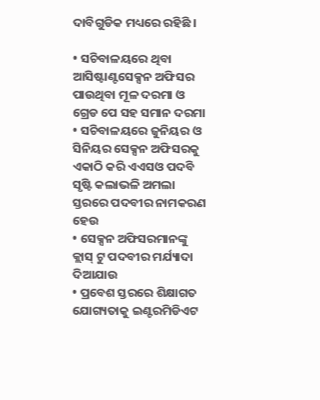ଦାବିଗୁଡିକ ମଧ୍ୟରେ ରହିଛି ।

• ସଚିବାଳୟରେ ଥିବା ଆସିଷ୍ଟାଣ୍ଟସେକ୍ସନ ଅଫିସର ପାଉଥିବା ମୂଳ ଦରମା ଓ ଗ୍ରେଡ ପେ ସହ ସମାନ ଦରମା
• ସଚିବାଳୟରେ ଜୁନିୟର ଓ ସିନିୟର ସେକ୍ସନ ଅଫିସରକୁ ଏକାଠି କରି ଏଏସଓ ପଦବି ସୃଷ୍ଟି କଲାଭଳି ଅମଲା ସ୍ତରରେ ପଦବୀର ନାମକରଣ ହେଉ
• ସେକ୍ସନ ଅଫିସରମାନଙ୍କୁ କ୍ଲାସ୍ ଟୁ ପଦବୀର ମର୍ଯ୍ୟାଦା ଦିଆଯାଉ
• ପ୍ରବେଶ ସ୍ତରରେ ଶିକ୍ଷାଗତ ଯୋଗ୍ୟତାକୁ ଇଣ୍ଟରମିଡିଏଟ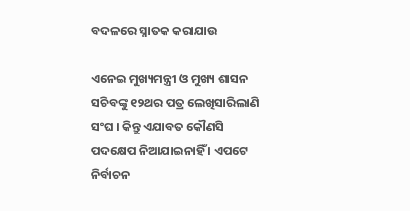ବଦଳରେ ସ୍ନାତକ କରାଯାଉ

ଏନେଇ ମୁଖ୍ୟମନ୍ତ୍ରୀ ଓ ମୁଖ୍ୟ ଶାସନ ସଚିବଙ୍କୁ ୧୨ଥର ପତ୍ର ଲେଖିସାରିଲାଣି ସଂଘ । କିନ୍ତୁ ଏଯାବତ କୌଣସି ପଦକ୍ଷେପ ନିଆଯାଇନାହିଁ । ଏପଟେ ନିର୍ବାଚନ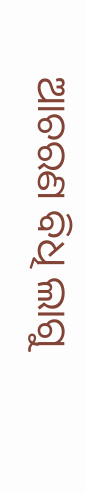ଆଚରଣ ବିଧି ଲାଗୁ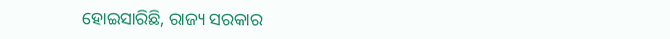ହୋଇସାରିଛି, ରାଜ୍ୟ ସରକାର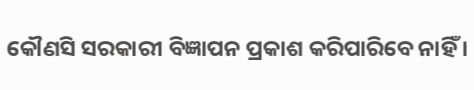କୌଣସି ସରକାରୀ ବିଜ୍ଞାପନ ପ୍ରକାଶ କରିପାରିବେ ନାହିଁ ।